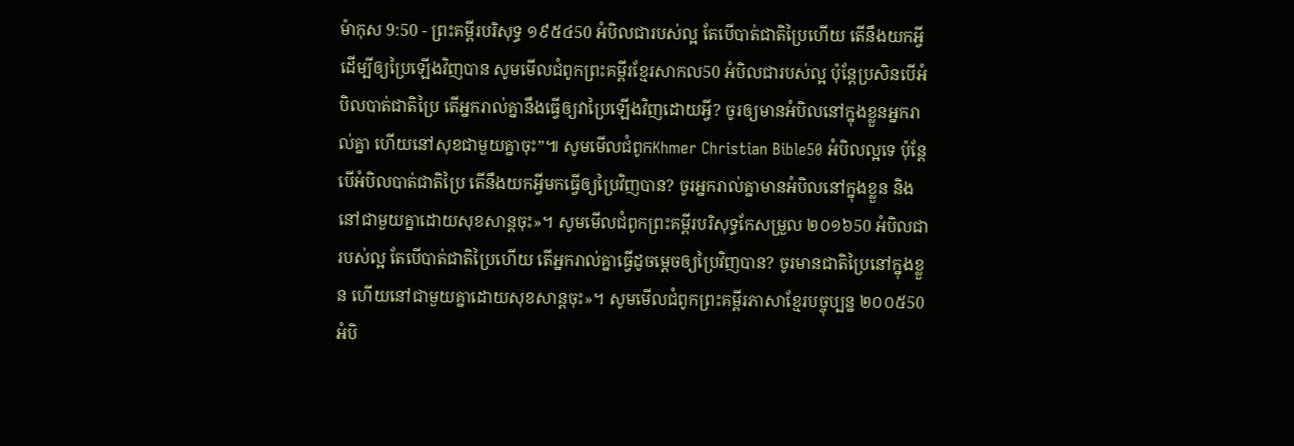ម៉ាកុស 9:50 - ព្រះគម្ពីរបរិសុទ្ធ ១៩៥៤50 អំបិលជារបស់ល្អ តែបើបាត់ជាតិប្រៃហើយ តើនឹងយកអ្វីដើម្បីឲ្យប្រៃឡើងវិញបាន សូមមើលជំពូកព្រះគម្ពីរខ្មែរសាកល50 អំបិលជារបស់ល្អ ប៉ុន្តែប្រសិនបើអំបិលបាត់ជាតិប្រៃ តើអ្នករាល់គ្នានឹងធ្វើឲ្យវាប្រៃឡើងវិញដោយអ្វី? ចូរឲ្យមានអំបិលនៅក្នុងខ្លួនអ្នករាល់គ្នា ហើយនៅសុខជាមួយគ្នាចុះ”៕ សូមមើលជំពូកKhmer Christian Bible50 អំបិលល្អទេ ប៉ុន្ដែបើអំបិលបាត់ជាតិប្រៃ តើនឹងយកអ្វីមកធ្វើឲ្យប្រៃវិញបាន? ចូរអ្នករាល់គ្នាមានអំបិលនៅក្នុងខ្លួន និងនៅជាមួយគ្នាដោយសុខសាន្ដចុះ»។ សូមមើលជំពូកព្រះគម្ពីរបរិសុទ្ធកែសម្រួល ២០១៦50 អំបិលជារបស់ល្អ តែបើបាត់ជាតិប្រៃហើយ តើអ្នករាល់គ្នាធ្វើដូចម្ដេចឲ្យប្រៃវិញបាន? ចូរមានជាតិប្រៃនៅក្នុងខ្លួន ហើយនៅជាមួយគ្នាដោយសុខសាន្តចុះ»។ សូមមើលជំពូកព្រះគម្ពីរភាសាខ្មែរបច្ចុប្បន្ន ២០០៥50 អំបិ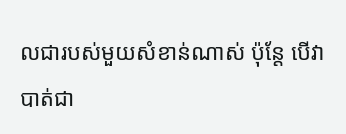លជារបស់មួយសំខាន់ណាស់ ប៉ុន្តែ បើវាបាត់ជា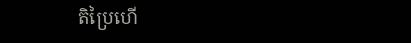តិប្រៃហើ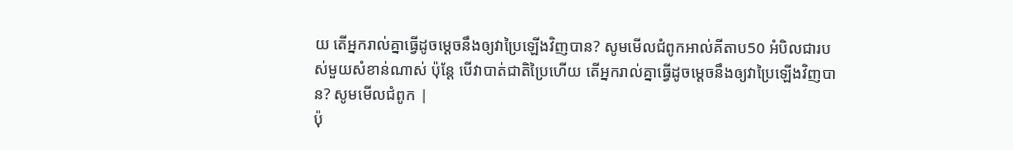យ តើអ្នករាល់គ្នាធ្វើដូចម្ដេចនឹងឲ្យវាប្រៃឡើងវិញបាន? សូមមើលជំពូកអាល់គីតាប50 អំបិលជារបស់មួយសំខាន់ណាស់ ប៉ុន្ដែ បើវាបាត់ជាតិប្រៃហើយ តើអ្នករាល់គ្នាធ្វើដូចម្ដេចនឹងឲ្យវាប្រៃឡើងវិញបាន? សូមមើលជំពូក |
ប៉ុ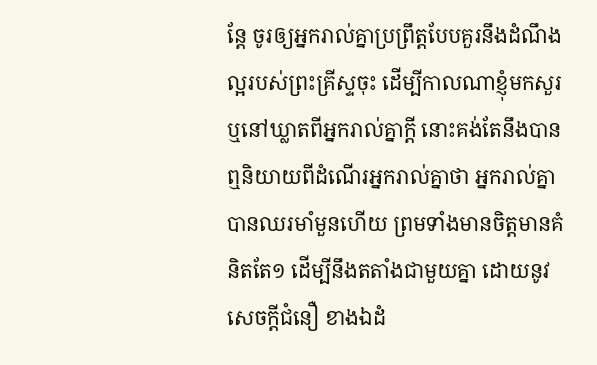ន្តែ ចូរឲ្យអ្នករាល់គ្នាប្រព្រឹត្តបែបគួរនឹងដំណឹងល្អរបស់ព្រះគ្រីស្ទចុះ ដើម្បីកាលណាខ្ញុំមកសួរ ឬនៅឃ្លាតពីអ្នករាល់គ្នាក្តី នោះគង់តែនឹងបានឮនិយាយពីដំណើរអ្នករាល់គ្នាថា អ្នករាល់គ្នាបានឈរមាំមួនហើយ ព្រមទាំងមានចិត្តមានគំនិតតែ១ ដើម្បីនឹងតតាំងជាមួយគ្នា ដោយនូវសេចក្ដីជំនឿ ខាងឯដំ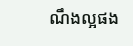ណឹងល្អផង